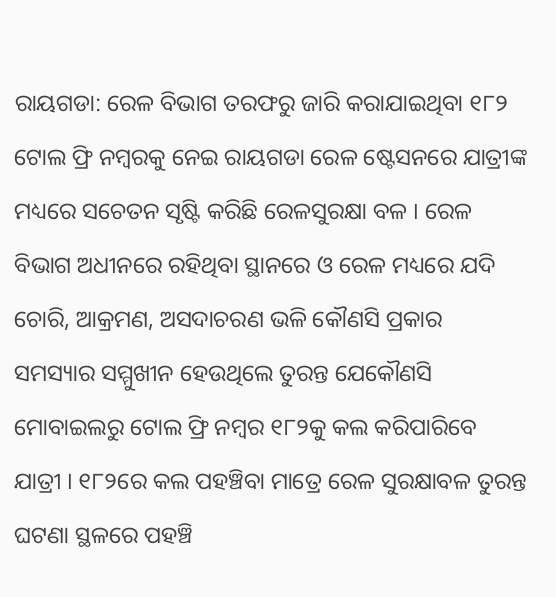ରାୟଗଡା: ରେଳ ବିଭାଗ ତରଫରୁ ଜାରି କରାଯାଇଥିବା ୧୮୨ ଟୋଲ ଫ୍ରି ନମ୍ବରକୁ ନେଇ ରାୟଗଡା ରେଳ ଷ୍ଟେସନରେ ଯାତ୍ରୀଙ୍କ ମଧ୍ୟରେ ସଚେତନ ସୃଷ୍ଟି କରିଛି ରେଳସୁରକ୍ଷା ବଳ । ରେଳ ବିଭାଗ ଅଧୀନରେ ରହିଥିବା ସ୍ଥାନରେ ଓ ରେଳ ମଧ୍ୟରେ ଯଦି ଚୋରି, ଆକ୍ରମଣ, ଅସଦାଚରଣ ଭଳି କୌଣସି ପ୍ରକାର ସମସ୍ୟାର ସମ୍ମୁଖୀନ ହେଉଥିଲେ ତୁରନ୍ତ ଯେକୌଣସି ମୋବାଇଲରୁ ଟୋଲ ଫ୍ରି ନମ୍ବର ୧୮୨କୁ କଲ କରିପାରିବେ ଯାତ୍ରୀ । ୧୮୨ରେ କଲ ପହଞ୍ଚିବା ମାତ୍ରେ ରେଳ ସୁରକ୍ଷାବଳ ତୁରନ୍ତ ଘଟଣା ସ୍ଥଳରେ ପହଞ୍ଚି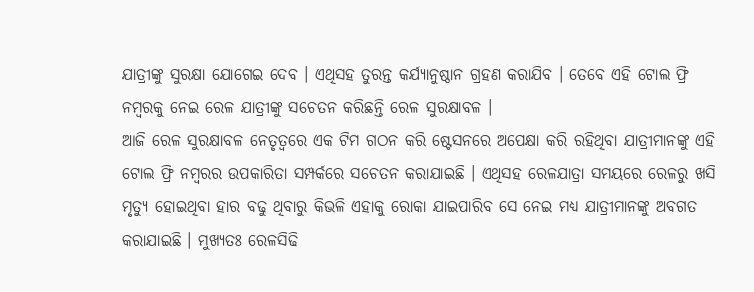ଯାତ୍ରୀଙ୍କୁ ସୁରକ୍ଷା ଯୋଗେଇ ଦେବ । ଏଥିସହ ତୁରନ୍ତ କର୍ଯ୍ୟାନୁଷ୍ଠାନ ଗ୍ରହଣ କରାଯିବ । ତେବେ ଏହି ଟୋଲ ଫ୍ରି ନମ୍ବରକୁ ନେଇ ରେଳ ଯାତ୍ରୀଙ୍କୁ ସଚେତନ କରିଛନ୍ତି ରେଳ ସୁରକ୍ଷାବଳ ।
ଆଜି ରେଳ ସୁରକ୍ଷାବଳ ନେତୃତ୍ବରେ ଏକ ଟିମ ଗଠନ କରି ଷ୍ଟେସନରେ ଅପେକ୍ଷା କରି ରହିଥିବା ଯାତ୍ରୀମାନଙ୍କୁ ଏହି ଟୋଲ ଫ୍ରି ନମ୍ବରର ଉପକାରିତା ସମ୍ପର୍କରେ ସଚେତନ କରାଯାଇଛି । ଏଥିସହ ରେଳଯାତ୍ରା ସମୟରେ ରେଳରୁ ଖସି ମୃତ୍ୟୁ ହୋଇଥିବା ହାର ବଢୁ ଥିବାରୁ କିଭଳି ଏହାକୁ ରୋକା ଯାଇପାରିବ ସେ ନେଇ ମଧ୍ୟ ଯାତ୍ରୀମାନଙ୍କୁ ଅବଗତ କରାଯାଇଛି । ମୁଖ୍ୟତଃ ରେଳସିଢି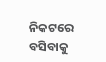ନିକଟରେ ବସିବାକୁ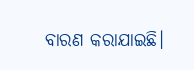ବାରଣ କରାଯାଇଛି।